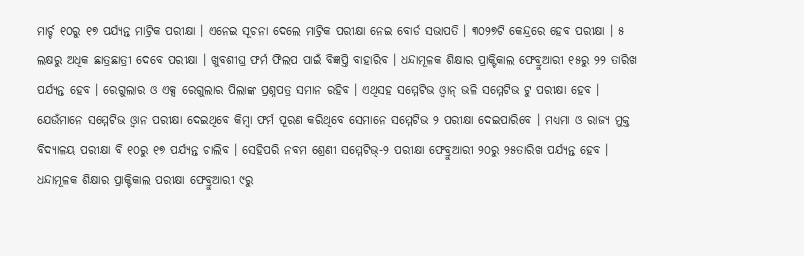ମାର୍ଚ୍ଚ ୧୦ରୁ ୧୭ ପର୍ଯ୍ୟନ୍ତ ମାଟ୍ରିକ ପରୀକ୍ଷା । ଏନେଇ ସୂଚନା ଦେଲେ ମାଟ୍ରିକ ପରୀକ୍ଷା ନେଇ ବୋର୍ଡ ସଭାପତି । ୩୦୨୭ଟି କେନ୍ଦ୍ରରେ ହେବ ପରୀକ୍ଷା । ୫ ଲକ୍ଷରୁ ଅଧିକ ଛାତ୍ରଛାତ୍ରୀ ଦେବେ ପରୀକ୍ଷା । ଖୁବଶୀଘ୍ର ଫର୍ମ ଫିଲପ ପାଇଁ ବିଜ୍ଞପ୍ତି ବାହାରିବ । ଧନ୍ଦାମୂଳକ ଶିକ୍ଷାର ପ୍ରାକ୍ଟିକାଲ ଫେବ୍ରୁଆରୀ ୧୫ରୁ ୨୨ ତାରିଖ ପର୍ଯ୍ୟନ୍ତ ହେବ । ରେଗୁଲାର ଓ ଏକ୍ସ ରେଗୁଲାର ପିଲାଙ୍କ ପ୍ରଶ୍ନପତ୍ର ସମାନ ରହିବ । ଏଥିସହ ସମ୍ମେଟିଭ ଓ୍ବାନ୍ ଭଳି ସମ୍ମେଟିଭ ଟୁ ପରୀକ୍ଷା ହେବ । ଯେଉଁମାନେ ସମ୍ମେଟିଭ ଓ୍ବାନ ପରୀକ୍ଷା ଦେଇଥିବେ କିମ୍ବା ଫର୍ମ ପୂରଣ କରିଥିବେ ସେମାନେ ସମ୍ମେଟିଭ ୨ ପରୀକ୍ଷା ଦେଇପାରିବେ । ମଧ୍ୟମା ଓ ରାଜ୍ୟ ମୁକ୍ତ ବିଦ୍ୟାଳୟ ପରୀକ୍ଷା ବି ୧୦ରୁ ୧୭ ପର୍ଯ୍ୟନ୍ତ ଚାଲିବ । ସେହିପରି ନବମ ଶ୍ରେଣୀ ସମ୍ମେଟିଭ୍-୨ ପରୀକ୍ଷା ଫେବ୍ରୁଆରୀ ୨୦ରୁ ୨୫ତାରିଖ ପର୍ଯ୍ୟନ୍ତ ହେବ । ଧନ୍ଦାମୂଳକ ଶିକ୍ଷାର ପ୍ରାକ୍ଟିକାଲ ପରୀକ୍ଷା ଫେବ୍ରୁଆରୀ ୯ରୁ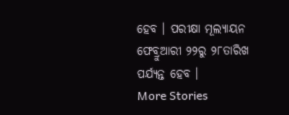ହେବ । ପରୀକ୍ଷା ମୂଲ୍ୟାୟନ ଫେବ୍ରୁଆରୀ ୨୨ରୁ ୨୮ତାରିଖ ପର୍ଯ୍ୟନ୍ତ ହେବ ।
More Stories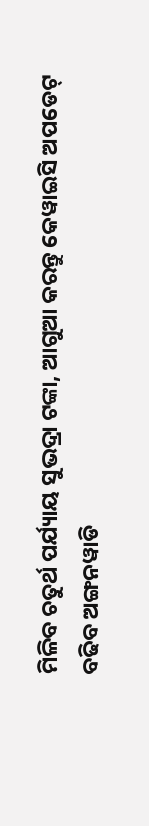ମିଳିବ ଚତୁର୍ଥ ପର୍ଯ୍ୟାୟ ସୁଭଦ୍ରା ଟଙ୍କା, ଆଗୁଆ କରନ୍ତୁ କେୱାଇସି ଅପଡେଟ୍
ବଢିବ ଅଙ୍ଗନୱାଡି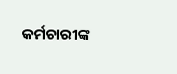କର୍ମଚାରୀଙ୍କ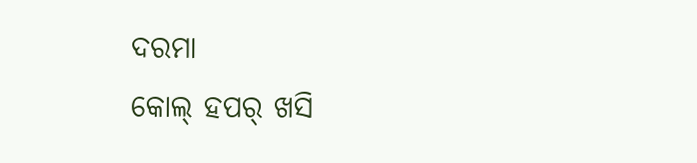ଦରମା
କୋଲ୍ ହପର୍ ଖସି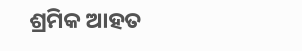ଶ୍ରମିକ ଆହତ